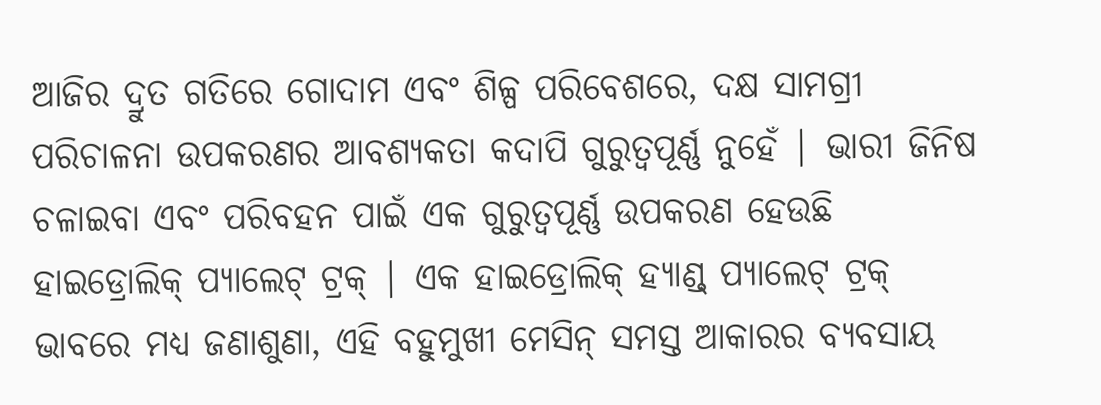ଆଜିର ଦ୍ରୁତ ଗତିରେ ଗୋଦାମ ଏବଂ ଶିଳ୍ପ ପରିବେଶରେ, ଦକ୍ଷ ସାମଗ୍ରୀ ପରିଚାଳନା ଉପକରଣର ଆବଶ୍ୟକତା କଦାପି ଗୁରୁତ୍ୱପୂର୍ଣ୍ଣ ନୁହେଁ | ଭାରୀ ଜିନିଷ ଚଳାଇବା ଏବଂ ପରିବହନ ପାଇଁ ଏକ ଗୁରୁତ୍ୱପୂର୍ଣ୍ଣ ଉପକରଣ ହେଉଛି ହାଇଡ୍ରୋଲିକ୍ ପ୍ୟାଲେଟ୍ ଟ୍ରକ୍ | ଏକ ହାଇଡ୍ରୋଲିକ୍ ହ୍ୟାଣ୍ଡ୍ ପ୍ୟାଲେଟ୍ ଟ୍ରକ୍ ଭାବରେ ମଧ୍ୟ ଜଣାଶୁଣା, ଏହି ବହୁମୁଖୀ ମେସିନ୍ ସମସ୍ତ ଆକାରର ବ୍ୟବସାୟ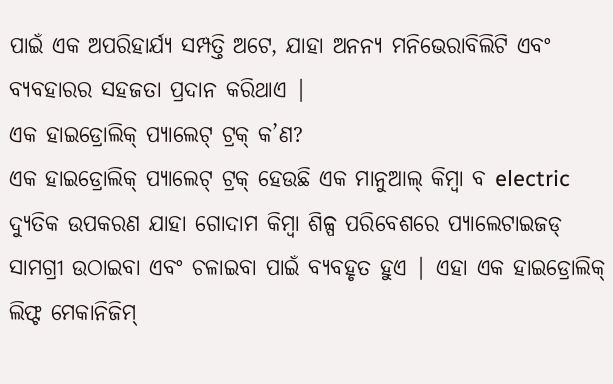ପାଇଁ ଏକ ଅପରିହାର୍ଯ୍ୟ ସମ୍ପତ୍ତି ଅଟେ, ଯାହା ଅନନ୍ୟ ମନିଭେରାବିଲିଟି ଏବଂ ବ୍ୟବହାରର ସହଜତା ପ୍ରଦାନ କରିଥାଏ |
ଏକ ହାଇଡ୍ରୋଲିକ୍ ପ୍ୟାଲେଟ୍ ଟ୍ରକ୍ କ’ଣ?
ଏକ ହାଇଡ୍ରୋଲିକ୍ ପ୍ୟାଲେଟ୍ ଟ୍ରକ୍ ହେଉଛି ଏକ ମାନୁଆଲ୍ କିମ୍ବା ବ electric ଦ୍ୟୁତିକ ଉପକରଣ ଯାହା ଗୋଦାମ କିମ୍ବା ଶିଳ୍ପ ପରିବେଶରେ ପ୍ୟାଲେଟାଇଜଡ୍ ସାମଗ୍ରୀ ଉଠାଇବା ଏବଂ ଚଳାଇବା ପାଇଁ ବ୍ୟବହୃତ ହୁଏ | ଏହା ଏକ ହାଇଡ୍ରୋଲିକ୍ ଲିଫ୍ଟ ମେକାନିଜିମ୍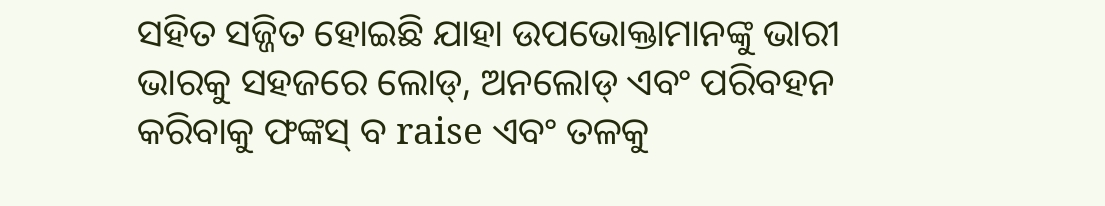ସହିତ ସଜ୍ଜିତ ହୋଇଛି ଯାହା ଉପଭୋକ୍ତାମାନଙ୍କୁ ଭାରୀ ଭାରକୁ ସହଜରେ ଲୋଡ୍, ଅନଲୋଡ୍ ଏବଂ ପରିବହନ କରିବାକୁ ଫଙ୍କସ୍ ବ raise ଏବଂ ତଳକୁ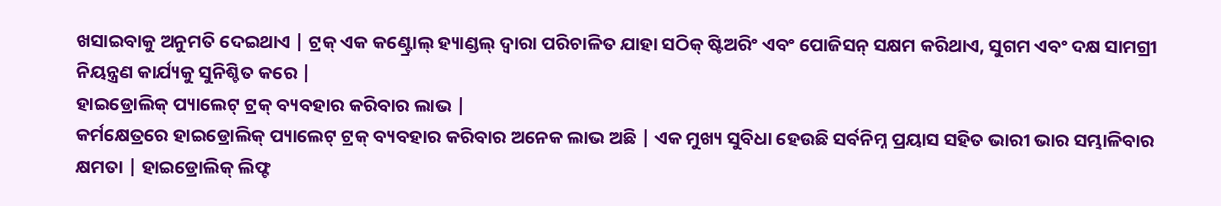ଖସାଇବାକୁ ଅନୁମତି ଦେଇଥାଏ | ଟ୍ରକ୍ ଏକ କଣ୍ଟ୍ରୋଲ୍ ହ୍ୟାଣ୍ଡଲ୍ ଦ୍ୱାରା ପରିଚାଳିତ ଯାହା ସଠିକ୍ ଷ୍ଟିଅରିଂ ଏବଂ ପୋଜିସନ୍ ସକ୍ଷମ କରିଥାଏ, ସୁଗମ ଏବଂ ଦକ୍ଷ ସାମଗ୍ରୀ ନିୟନ୍ତ୍ରଣ କାର୍ଯ୍ୟକୁ ସୁନିଶ୍ଚିତ କରେ |
ହାଇଡ୍ରୋଲିକ୍ ପ୍ୟାଲେଟ୍ ଟ୍ରକ୍ ବ୍ୟବହାର କରିବାର ଲାଭ |
କର୍ମକ୍ଷେତ୍ରରେ ହାଇଡ୍ରୋଲିକ୍ ପ୍ୟାଲେଟ୍ ଟ୍ରକ୍ ବ୍ୟବହାର କରିବାର ଅନେକ ଲାଭ ଅଛି | ଏକ ମୁଖ୍ୟ ସୁବିଧା ହେଉଛି ସର୍ବନିମ୍ନ ପ୍ରୟାସ ସହିତ ଭାରୀ ଭାର ସମ୍ଭାଳିବାର କ୍ଷମତା | ହାଇଡ୍ରୋଲିକ୍ ଲିଫ୍ଟ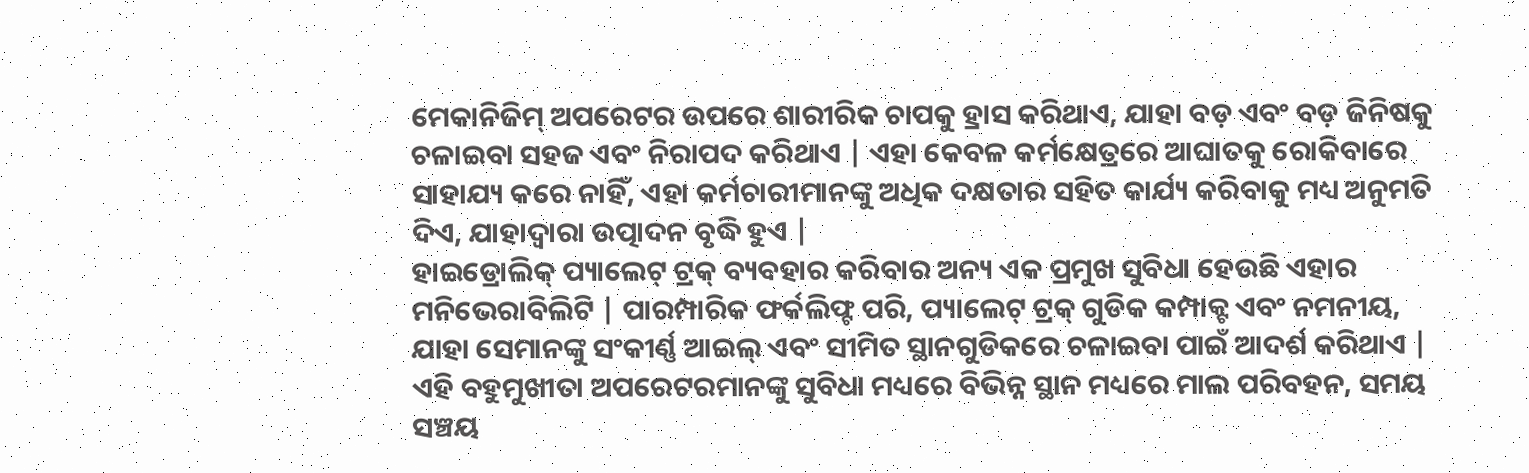ମେକାନିଜିମ୍ ଅପରେଟର ଉପରେ ଶାରୀରିକ ଚାପକୁ ହ୍ରାସ କରିଥାଏ, ଯାହା ବଡ଼ ଏବଂ ବଡ଼ ଜିନିଷକୁ ଚଳାଇବା ସହଜ ଏବଂ ନିରାପଦ କରିଥାଏ | ଏହା କେବଳ କର୍ମକ୍ଷେତ୍ରରେ ଆଘାତକୁ ରୋକିବାରେ ସାହାଯ୍ୟ କରେ ନାହିଁ, ଏହା କର୍ମଚାରୀମାନଙ୍କୁ ଅଧିକ ଦକ୍ଷତାର ସହିତ କାର୍ଯ୍ୟ କରିବାକୁ ମଧ୍ୟ ଅନୁମତି ଦିଏ, ଯାହାଦ୍ୱାରା ଉତ୍ପାଦନ ବୃଦ୍ଧି ହୁଏ |
ହାଇଡ୍ରୋଲିକ୍ ପ୍ୟାଲେଟ୍ ଟ୍ରକ୍ ବ୍ୟବହାର କରିବାର ଅନ୍ୟ ଏକ ପ୍ରମୁଖ ସୁବିଧା ହେଉଛି ଏହାର ମନିଭେରାବିଲିଟି | ପାରମ୍ପାରିକ ଫର୍କଲିଫ୍ଟ ପରି, ପ୍ୟାଲେଟ୍ ଟ୍ରକ୍ ଗୁଡିକ କମ୍ପାକ୍ଟ ଏବଂ ନମନୀୟ, ଯାହା ସେମାନଙ୍କୁ ସଂକୀର୍ଣ୍ଣ ଆଇଲ୍ ଏବଂ ସୀମିତ ସ୍ଥାନଗୁଡିକରେ ଚଳାଇବା ପାଇଁ ଆଦର୍ଶ କରିଥାଏ | ଏହି ବହୁମୁଖୀତା ଅପରେଟରମାନଙ୍କୁ ସୁବିଧା ମଧ୍ୟରେ ବିଭିନ୍ନ ସ୍ଥାନ ମଧ୍ୟରେ ମାଲ ପରିବହନ, ସମୟ ସଞ୍ଚୟ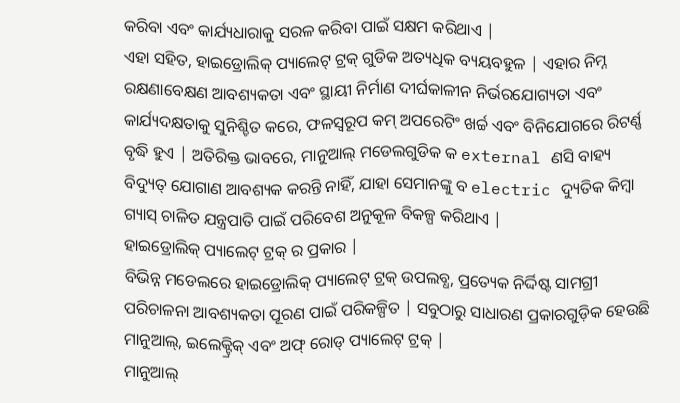କରିବା ଏବଂ କାର୍ଯ୍ୟଧାରାକୁ ସରଳ କରିବା ପାଇଁ ସକ୍ଷମ କରିଥାଏ |
ଏହା ସହିତ, ହାଇଡ୍ରୋଲିକ୍ ପ୍ୟାଲେଟ୍ ଟ୍ରକ୍ ଗୁଡିକ ଅତ୍ୟଧିକ ବ୍ୟୟବହୁଳ | ଏହାର ନିମ୍ନ ରକ୍ଷଣାବେକ୍ଷଣ ଆବଶ୍ୟକତା ଏବଂ ସ୍ଥାୟୀ ନିର୍ମାଣ ଦୀର୍ଘକାଳୀନ ନିର୍ଭରଯୋଗ୍ୟତା ଏବଂ କାର୍ଯ୍ୟଦକ୍ଷତାକୁ ସୁନିଶ୍ଚିତ କରେ, ଫଳସ୍ୱରୂପ କମ୍ ଅପରେଟିଂ ଖର୍ଚ୍ଚ ଏବଂ ବିନିଯୋଗରେ ରିଟର୍ଣ୍ଣ ବୃଦ୍ଧି ହୁଏ | ଅତିରିକ୍ତ ଭାବରେ, ମାନୁଆଲ୍ ମଡେଲଗୁଡିକ କ external ଣସି ବାହ୍ୟ ବିଦ୍ୟୁତ୍ ଯୋଗାଣ ଆବଶ୍ୟକ କରନ୍ତି ନାହିଁ, ଯାହା ସେମାନଙ୍କୁ ବ electric ଦ୍ୟୁତିକ କିମ୍ବା ଗ୍ୟାସ୍ ଚାଳିତ ଯନ୍ତ୍ରପାତି ପାଇଁ ପରିବେଶ ଅନୁକୂଳ ବିକଳ୍ପ କରିଥାଏ |
ହାଇଡ୍ରୋଲିକ୍ ପ୍ୟାଲେଟ୍ ଟ୍ରକ୍ ର ପ୍ରକାର |
ବିଭିନ୍ନ ମଡେଲରେ ହାଇଡ୍ରୋଲିକ୍ ପ୍ୟାଲେଟ୍ ଟ୍ରକ୍ ଉପଲବ୍ଧ, ପ୍ରତ୍ୟେକ ନିର୍ଦ୍ଦିଷ୍ଟ ସାମଗ୍ରୀ ପରିଚାଳନା ଆବଶ୍ୟକତା ପୂରଣ ପାଇଁ ପରିକଳ୍ପିତ | ସବୁଠାରୁ ସାଧାରଣ ପ୍ରକାରଗୁଡ଼ିକ ହେଉଛି ମାନୁଆଲ୍, ଇଲେକ୍ଟ୍ରିକ୍ ଏବଂ ଅଫ୍ ରୋଡ୍ ପ୍ୟାଲେଟ୍ ଟ୍ରକ୍ |
ମାନୁଆଲ୍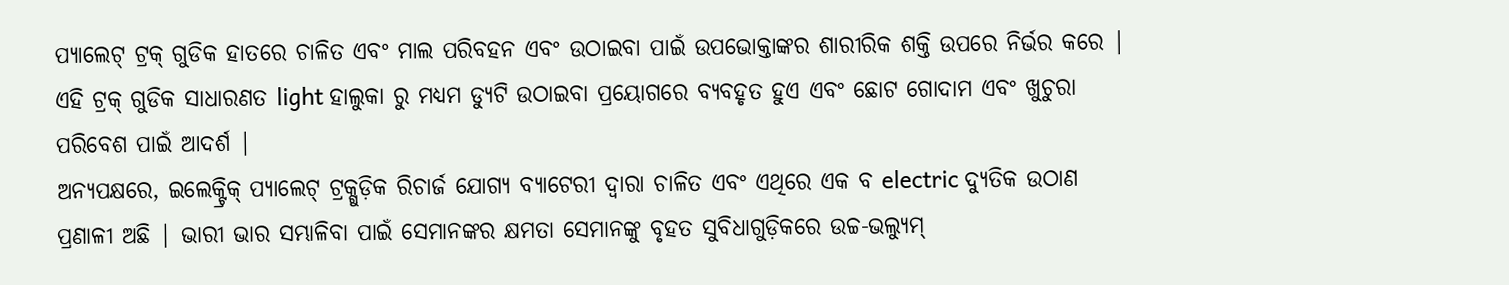ପ୍ୟାଲେଟ୍ ଟ୍ରକ୍ ଗୁଡିକ ହାତରେ ଚାଳିତ ଏବଂ ମାଲ ପରିବହନ ଏବଂ ଉଠାଇବା ପାଇଁ ଉପଭୋକ୍ତାଙ୍କର ଶାରୀରିକ ଶକ୍ତି ଉପରେ ନିର୍ଭର କରେ | ଏହି ଟ୍ରକ୍ ଗୁଡିକ ସାଧାରଣତ light ହାଲୁକା ରୁ ମଧ୍ୟମ ଡ୍ୟୁଟି ଉଠାଇବା ପ୍ରୟୋଗରେ ବ୍ୟବହୃତ ହୁଏ ଏବଂ ଛୋଟ ଗୋଦାମ ଏବଂ ଖୁଚୁରା ପରିବେଶ ପାଇଁ ଆଦର୍ଶ |
ଅନ୍ୟପକ୍ଷରେ, ଇଲେକ୍ଟ୍ରିକ୍ ପ୍ୟାଲେଟ୍ ଟ୍ରକ୍ଗୁଡ଼ିକ ରିଚାର୍ଜ ଯୋଗ୍ୟ ବ୍ୟାଟେରୀ ଦ୍ୱାରା ଚାଳିତ ଏବଂ ଏଥିରେ ଏକ ବ electric ଦ୍ୟୁତିକ ଉଠାଣ ପ୍ରଣାଳୀ ଅଛି | ଭାରୀ ଭାର ସମ୍ଭାଳିବା ପାଇଁ ସେମାନଙ୍କର କ୍ଷମତା ସେମାନଙ୍କୁ ବୃହତ ସୁବିଧାଗୁଡ଼ିକରେ ଉଚ୍ଚ-ଭଲ୍ୟୁମ୍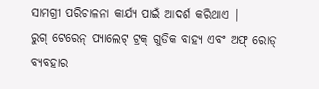ସାମଗ୍ରୀ ପରିଚାଳନା କାର୍ଯ୍ୟ ପାଇଁ ଆଦର୍ଶ କରିଥାଏ |
ରୁଗ୍ ଟେରେନ୍ ପ୍ୟାଲେଟ୍ ଟ୍ରକ୍ ଗୁଡିକ ବାହ୍ୟ ଏବଂ ଅଫ୍ ରୋଡ୍ ବ୍ୟବହାର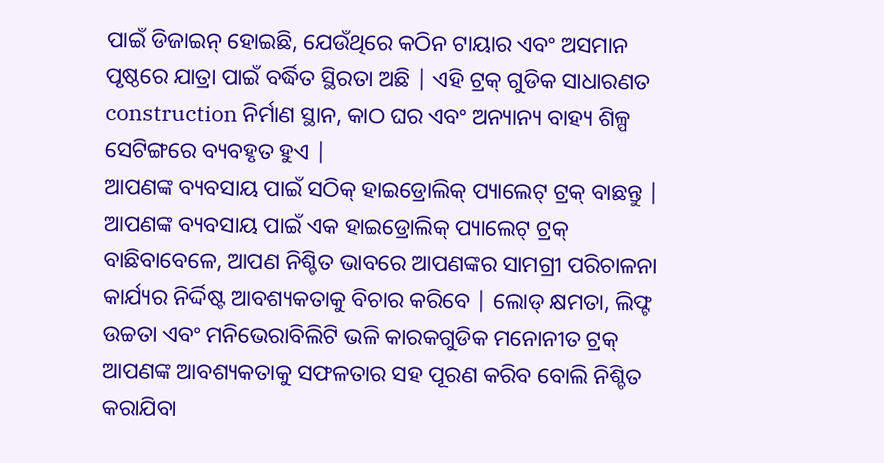ପାଇଁ ଡିଜାଇନ୍ ହୋଇଛି, ଯେଉଁଥିରେ କଠିନ ଟାୟାର ଏବଂ ଅସମାନ ପୃଷ୍ଠରେ ଯାତ୍ରା ପାଇଁ ବର୍ଦ୍ଧିତ ସ୍ଥିରତା ଅଛି | ଏହି ଟ୍ରକ୍ ଗୁଡିକ ସାଧାରଣତ construction ନିର୍ମାଣ ସ୍ଥାନ, କାଠ ଘର ଏବଂ ଅନ୍ୟାନ୍ୟ ବାହ୍ୟ ଶିଳ୍ପ ସେଟିଙ୍ଗରେ ବ୍ୟବହୃତ ହୁଏ |
ଆପଣଙ୍କ ବ୍ୟବସାୟ ପାଇଁ ସଠିକ୍ ହାଇଡ୍ରୋଲିକ୍ ପ୍ୟାଲେଟ୍ ଟ୍ରକ୍ ବାଛନ୍ତୁ |
ଆପଣଙ୍କ ବ୍ୟବସାୟ ପାଇଁ ଏକ ହାଇଡ୍ରୋଲିକ୍ ପ୍ୟାଲେଟ୍ ଟ୍ରକ୍ ବାଛିବାବେଳେ, ଆପଣ ନିଶ୍ଚିତ ଭାବରେ ଆପଣଙ୍କର ସାମଗ୍ରୀ ପରିଚାଳନା କାର୍ଯ୍ୟର ନିର୍ଦ୍ଦିଷ୍ଟ ଆବଶ୍ୟକତାକୁ ବିଚାର କରିବେ | ଲୋଡ୍ କ୍ଷମତା, ଲିଫ୍ଟ ଉଚ୍ଚତା ଏବଂ ମନିଭେରାବିଲିଟି ଭଳି କାରକଗୁଡିକ ମନୋନୀତ ଟ୍ରକ୍ ଆପଣଙ୍କ ଆବଶ୍ୟକତାକୁ ସଫଳତାର ସହ ପୂରଣ କରିବ ବୋଲି ନିଶ୍ଚିତ କରାଯିବା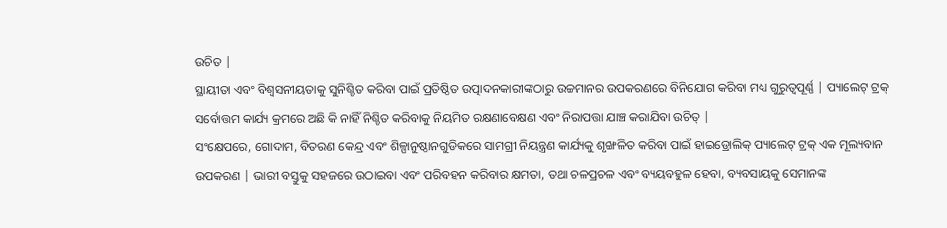ଉଚିତ |
ସ୍ଥାୟୀତା ଏବଂ ବିଶ୍ୱସନୀୟତାକୁ ସୁନିଶ୍ଚିତ କରିବା ପାଇଁ ପ୍ରତିଷ୍ଠିତ ଉତ୍ପାଦନକାରୀଙ୍କଠାରୁ ଉଚ୍ଚମାନର ଉପକରଣରେ ବିନିଯୋଗ କରିବା ମଧ୍ୟ ଗୁରୁତ୍ୱପୂର୍ଣ୍ଣ | ପ୍ୟାଲେଟ୍ ଟ୍ରକ୍ ସର୍ବୋତ୍ତମ କାର୍ଯ୍ୟ କ୍ରମରେ ଅଛି କି ନାହିଁ ନିଶ୍ଚିତ କରିବାକୁ ନିୟମିତ ରକ୍ଷଣାବେକ୍ଷଣ ଏବଂ ନିରାପତ୍ତା ଯାଞ୍ଚ କରାଯିବା ଉଚିତ୍ |
ସଂକ୍ଷେପରେ, ଗୋଦାମ, ବିତରଣ କେନ୍ଦ୍ର ଏବଂ ଶିଳ୍ପାନୁଷ୍ଠାନଗୁଡିକରେ ସାମଗ୍ରୀ ନିୟନ୍ତ୍ରଣ କାର୍ଯ୍ୟକୁ ଶୃଙ୍ଖଳିତ କରିବା ପାଇଁ ହାଇଡ୍ରୋଲିକ୍ ପ୍ୟାଲେଟ୍ ଟ୍ରକ୍ ଏକ ମୂଲ୍ୟବାନ ଉପକରଣ | ଭାରୀ ବସ୍ତୁକୁ ସହଜରେ ଉଠାଇବା ଏବଂ ପରିବହନ କରିବାର କ୍ଷମତା, ତଥା ଚଳପ୍ରଚଳ ଏବଂ ବ୍ୟୟବହୁଳ ହେବା, ବ୍ୟବସାୟକୁ ସେମାନଙ୍କ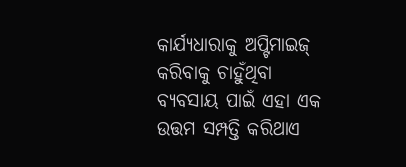କାର୍ଯ୍ୟଧାରାକୁ ଅପ୍ଟିମାଇଜ୍ କରିବାକୁ ଚାହୁଁଥିବା ବ୍ୟବସାୟ ପାଇଁ ଏହା ଏକ ଉତ୍ତମ ସମ୍ପତ୍ତି କରିଥାଏ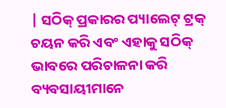| ସଠିକ୍ ପ୍ରକାରର ପ୍ୟାଲେଟ୍ ଟ୍ରକ୍ ଚୟନ କରି ଏବଂ ଏହାକୁ ସଠିକ୍ ଭାବରେ ପରିଚାଳନା କରି ବ୍ୟବସାୟୀମାନେ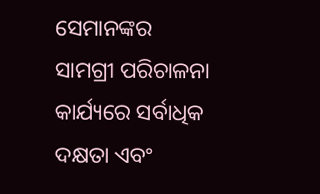ସେମାନଙ୍କର ସାମଗ୍ରୀ ପରିଚାଳନା କାର୍ଯ୍ୟରେ ସର୍ବାଧିକ ଦକ୍ଷତା ଏବଂ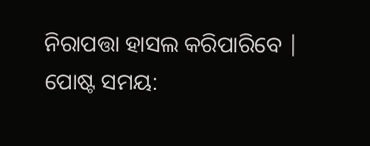ନିରାପତ୍ତା ହାସଲ କରିପାରିବେ |
ପୋଷ୍ଟ ସମୟ: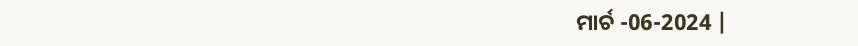ମାର୍ଚ -06-2024 |